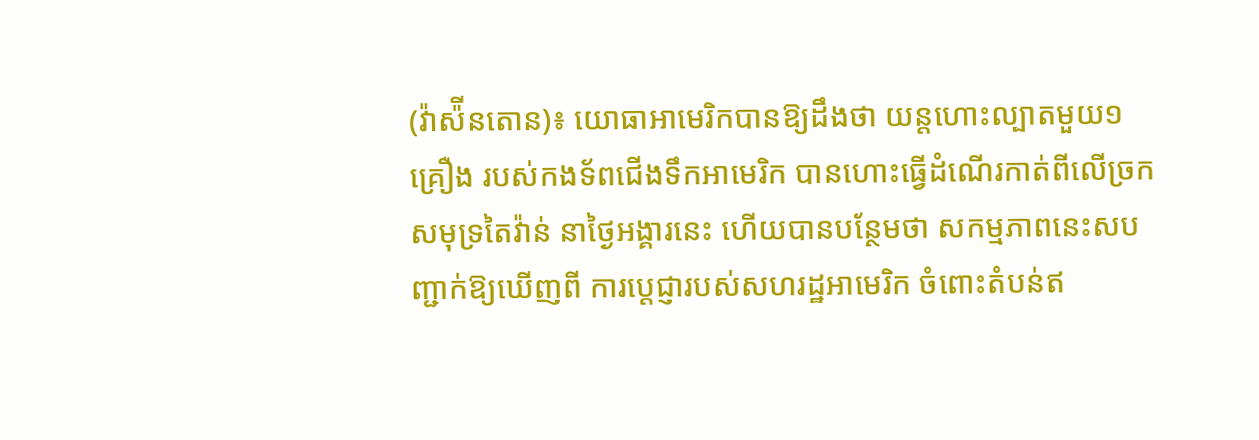(វ៉ាស៉ីនតោន)៖ យោធាអាមេរិកបានឱ្យដឹងថា យន្តហោះល្បាតមួយ១គ្រឿង របស់កងទ័ពជើងទឹកអាមេរិក បានហោះធ្វើដំណើរកាត់ពីលើច្រកសមុទ្រតៃវ៉ាន់ នាថ្ងៃអង្គារនេះ ហើយបានបន្ថែមថា សកម្មភាពនេះសបញ្ជាក់ឱ្យឃើញពី ការប្តេជ្ញារបស់សហរដ្ឋអាមេរិក ចំពោះតំបន់ឥ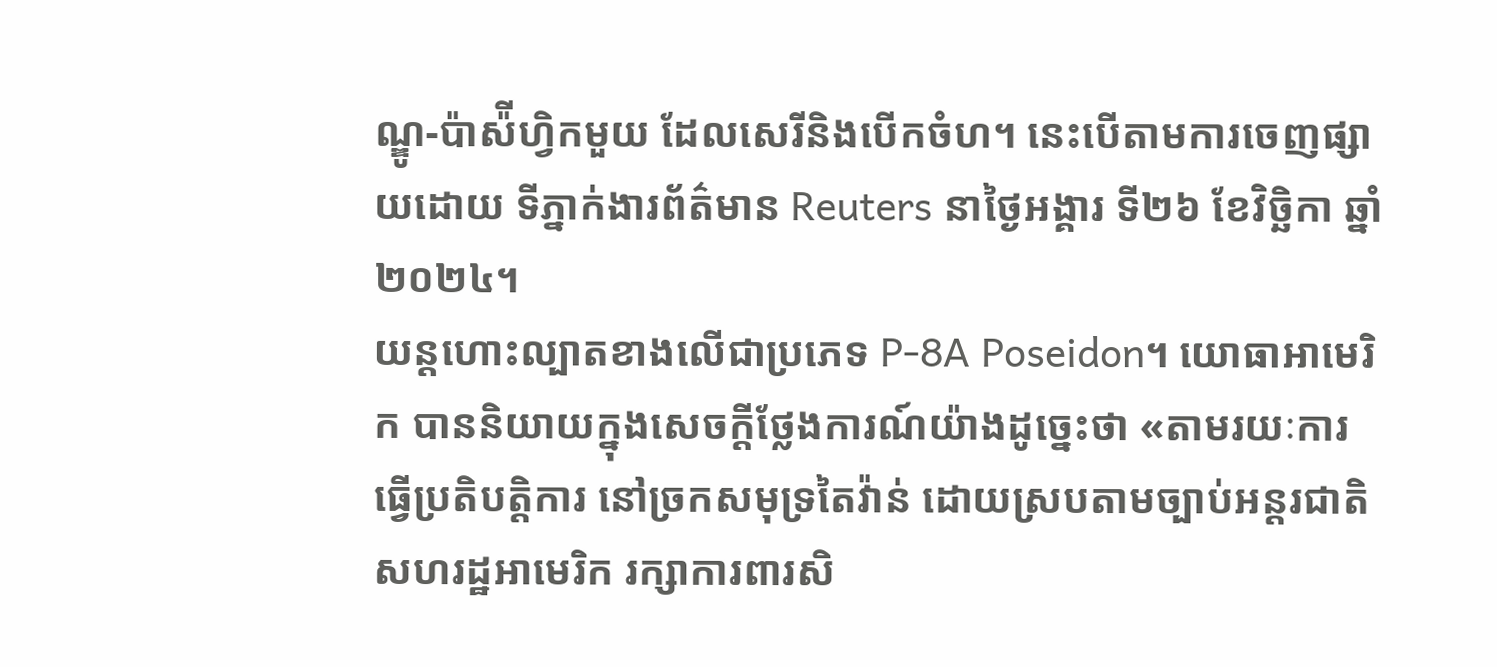ណ្ឌូ-ប៉ាស៉ីហ្វិកមួយ ដែលសេរីនិងបើកចំហ។ នេះបើតាមការចេញផ្សាយដោយ ទីភ្នាក់ងារព័ត៌មាន Reuters នាថ្ងៃអង្គារ ទី២៦ ខែវិច្ឆិកា ឆ្នាំ២០២៤។
យន្តហោះល្បាតខាងលើជាប្រភេទ P-8A Poseidon។ យោធាអាមេរិក បាននិយាយក្នុងសេចក្តីថ្លែងការណ៍យ៉ាងដូច្នេះថា «តាមរយៈការធ្វើប្រតិបត្តិការ នៅច្រកសមុទ្រតៃវ៉ាន់ ដោយស្របតាមច្បាប់អន្តរជាតិ សហរដ្ឋអាមេរិក រក្សាការពារសិ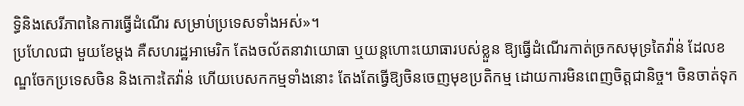ទ្ធិនិងសេរីភាពនៃការធ្វើដំណើរ សម្រាប់ប្រទេសទាំងអស់»។
ប្រហែលជា មួយខែម្តង គឺសហរដ្ឋអាមេរិក តែងចល័តនាវាយោធា ឬយន្តហោះយោធារបស់ខ្លួន ឱ្យធ្វើដំណើរកាត់ច្រកសមុទ្រតៃវ៉ាន់ ដែលខណ្ឌចែកប្រទេសចិន និងកោះតៃវ៉ាន់ ហើយបេសកកម្មទាំងនោះ តែងតែធ្វើឱ្យចិនចេញមុខប្រតិកម្ម ដោយការមិនពេញចិត្តជានិច្ច។ ចិនចាត់ទុក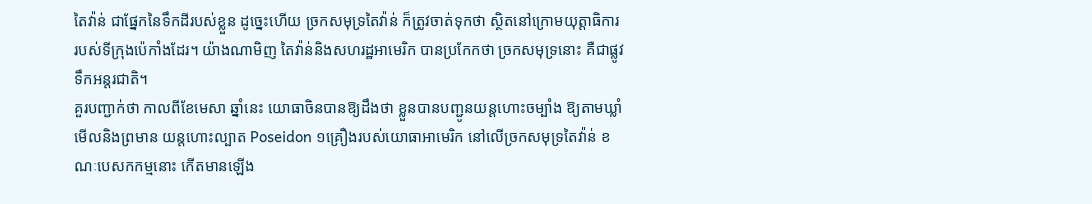តៃវ៉ាន់ ជាផ្នែកនៃទឹកដីរបស់ខ្លួន ដូច្នេះហើយ ច្រកសមុទ្រតៃវ៉ាន់ ក៏ត្រូវចាត់ទុកថា ស្ថិតនៅក្រោមយុត្តាធិការ របស់ទីក្រុងប៉េកាំងដែរ។ យ៉ាងណាមិញ តៃវ៉ាន់និងសហរដ្ឋអាមេរិក បានប្រកែកថា ច្រកសមុទ្រនោះ គឺជាផ្លូវទឹកអន្តរជាតិ។
គួរបញ្ជាក់ថា កាលពីខែមេសា ឆ្នាំនេះ យោធាចិនបានឱ្យដឹងថា ខ្លួនបានបញ្ជូនយន្តហោះចម្បាំង ឱ្យតាមឃ្លាំមើលនិងព្រមាន យន្តហោះល្បាត Poseidon ១គ្រឿងរបស់យោធាអាមេរិក នៅលើច្រកសមុទ្រតៃវ៉ាន់ ខណៈបេសកកម្មនោះ កើតមានឡើង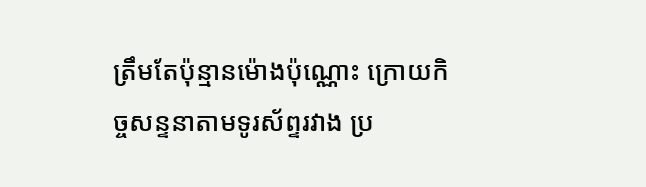ត្រឹមតែប៉ុន្មានម៉ោងប៉ុណ្ណោះ ក្រោយកិច្ចសន្ទនាតាមទូរស័ព្ទរវាង ប្រ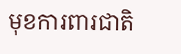មុខការពារជាតិ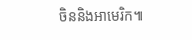ចិននិងអាមេរិក៕